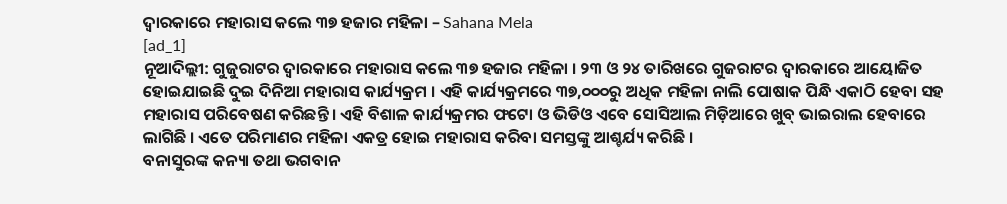ଦ୍ୱାରକାରେ ମହାରାସ କଲେ ୩୭ ହଜାର ମହିଳା – Sahana Mela
[ad_1]
ନୂଆଦିଲ୍ଲୀ: ଗୁଜୁରାଟର ଦ୍ୱାରକାରେ ମହାରାସ କଲେ ୩୭ ହଜାର ମହିଳା । ୨୩ ଓ ୨୪ ତାରିଖରେ ଗୁଜରାଟର ଦ୍ୱାରକାରେ ଆୟୋଜିତ ହୋଇଯାଇଛି ଦୁଇ ଦିନିଆ ମହାରାସ କାର୍ଯ୍ୟକ୍ରମ । ଏହି କାର୍ଯ୍ୟକ୍ରମରେ ୩୭,୦୦୦ରୁ ଅଧିକ ମହିଳା ନାଲି ପୋଷାକ ପିନ୍ଧି ଏକାଠି ହେବା ସହ ମହାରାସ ପରିବେଷଣ କରିଛନ୍ତି । ଏହି ବିଶାଳ କାର୍ଯ୍ୟକ୍ରମର ଫଟୋ ଓ ଭିଡିଓ ଏବେ ସୋସିଆଲ ମିଡ଼ିଆରେ ଖୁବ୍ ଭାଇରାଲ ହେବାରେ ଲାଗିଛି । ଏତେ ପରିମାଣର ମହିଳା ଏକତ୍ର ହୋଇ ମହାରାସ କରିବା ସମସ୍ତଙ୍କୁ ଆଶ୍ଚର୍ଯ୍ୟ କରିଛି ।
ବନାସୁରଙ୍କ କନ୍ୟା ତଥା ଭଗବାନ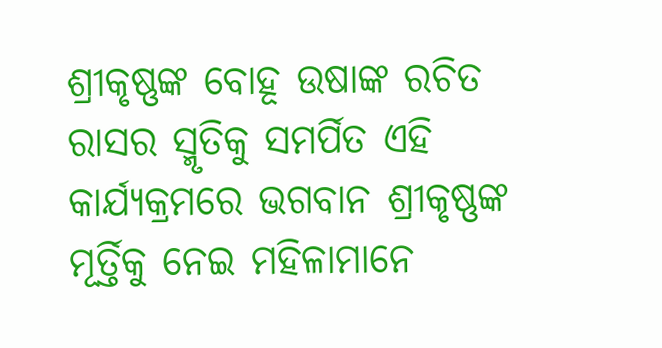ଶ୍ରୀକୃଷ୍ଣଙ୍କ ବୋହୂ ଉଷାଙ୍କ ରଚିତ ରାସର ସ୍ମୃତିକୁ ସମର୍ପିତ ଏହି କାର୍ଯ୍ୟକ୍ରମରେ ଭଗବାନ ଶ୍ରୀକୃଷ୍ଣଙ୍କ ମୂର୍ତ୍ତିକୁ ନେଇ ମହିଳାମାନେ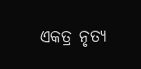ଏକତ୍ର ନୃତ୍ୟ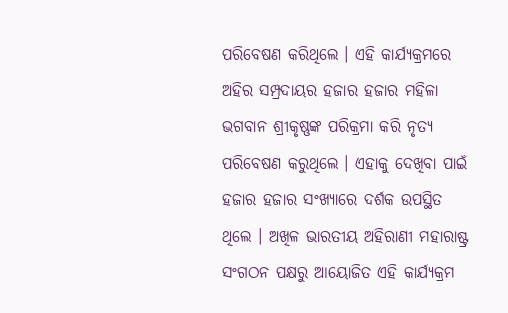ପରିବେଷଣ କରିଥିଲେ । ଏହି କାର୍ଯ୍ୟକ୍ରମରେ ଅହିର ସମ୍ପ୍ରଦାୟର ହଜାର ହଜାର ମହିଳା ଭଗବାନ ଶ୍ରୀକୃଷ୍ଣଙ୍କ ପରିକ୍ରମା କରି ନୃତ୍ୟ ପରିବେଷଣ କରୁଥିଲେ । ଏହାକୁ ଦେଖିବା ପାଇଁ ହଜାର ହଜାର ସଂଖ୍ୟାରେ ଦର୍ଶକ ଉପସ୍ଥିତ ଥିଲେ । ଅଖିଳ ଭାରତୀୟ ଅହିରାଣୀ ମହାରାଷ୍ଟ୍ର ସଂଗଠନ ପକ୍ଷରୁ ଆୟୋଜିତ ଏହି କାର୍ଯ୍ୟକ୍ରମ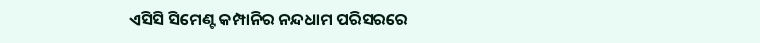ଏସିସି ସିମେଣ୍ଟ କମ୍ପାନିର ନନ୍ଦଧାମ ପରିସରରେ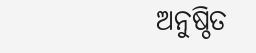ଅନୁଷ୍ଠିତ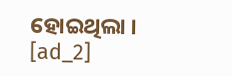ହୋଇଥିଲା ।
[ad_2]